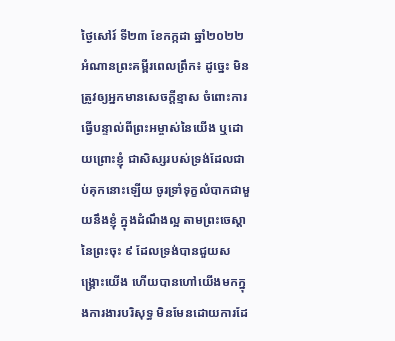ថ្ងៃសៅរ៍ ទី២៣ ខែកក្កដា ឆ្នាំ២០២២
អំណានព្រះគម្ពីរពេលព្រឹក៖ ដូច្នេះ មិនត្រូវឲ្យអ្នកមានសេចក្តីខ្មាស ចំពោះការធ្វើបន្ទាល់ពីព្រះអម្ចាស់នៃយើង ឬដោយព្រោះខ្ញុំ ជាសិស្សរបស់ទ្រង់ដែលជាប់គុកនោះឡើយ ចូរទ្រាំទុក្ខលំបាកជាមួយនឹងខ្ញុំ ក្នុងដំណឹងល្អ តាមព្រះចេស្តានៃព្រះចុះ ៩ ដែលទ្រង់បានជួយសង្គ្រោះយើង ហើយបានហៅយើងមកក្នុងការងារបរិសុទ្ធ មិនមែនដោយការដែ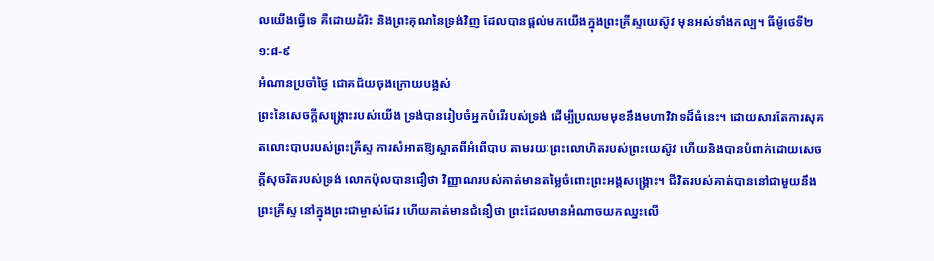លយើងធ្វើទេ គឺដោយដំរិះ និងព្រះគុណនៃទ្រង់វិញ ដែលបានផ្តល់មកយើងក្នុងព្រះគ្រីស្ទយេស៊ូវ មុនអស់ទាំងកល្ប។ ធីម៉ូថេទី២ ១:៨-៩
អំណានប្រចាំថ្ងៃ ជោគជ័យចុងក្រោយបង្អស់
ព្រះនៃសេចក្តីសង្គ្រោះរបស់យើង ទ្រង់បានរៀបចំអ្នកបំរើរបស់ទ្រង់ ដើម្បីប្រឈមមុខនឹងមហាវិវាទដ៏ធំនេះ។ ដោយសារតែការសុគតលោះបាបរបស់ព្រះគ្រីស្ទ ការសំអាតឱ្យស្អាតពីអំពើបាប តាមរយៈព្រះលោហិតរបស់ព្រះយេស៊ូវ ហើយនិងបានបំពាក់ដោយសេចក្តីសុចរិតរបស់ទ្រង់ លោកប៉ុលបានជឿថា វិញ្ញាណរបស់គាត់មានតម្លៃចំពោះព្រះអង្គសង្គ្រោះ។ ជីវិតរបស់គាត់បាននៅជាមួយនឹងព្រះគ្រីស្ទ នៅក្នុងព្រះជាម្ចាស់ដែរ ហើយគាត់មានជំនឿថា ព្រះដែលមានអំណាចយកឈ្នះលើ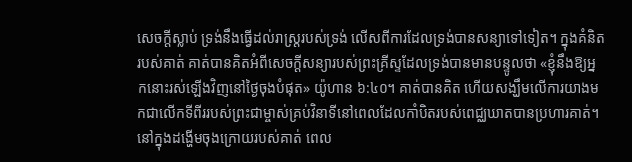សេចក្តីស្លាប់ ទ្រង់នឹងធ្វើដល់រាស្ត្ររបស់ទ្រង់ លើសពីការដែលទ្រង់បានសន្យាទៅទៀត។ ក្នុងគំនិតរបស់គាត់ គាត់បានគិតអំពីសេចក្តីសន្យារបស់ព្រះគ្រីស្ទដែលទ្រង់បានមានបន្ទូលថា «ខ្ញុំនឹងឱ្យអ្នកនោះរស់ឡើងវិញនៅថ្ងៃចុងបំផុត» យ៉ូហាន ៦:៤០។ គាត់បានគិត ហើយសង្ឃឹមលើការយាងមកជាលើកទីពីររបស់ព្រះជាម្ចាស់គ្រប់វិនាទីនៅពេលដែលកាំបិតរបស់ពេជ្ឈឃាតបានប្រហារគាត់។ នៅក្នុងដង្ហើមចុងក្រោយរបស់គាត់ ពេល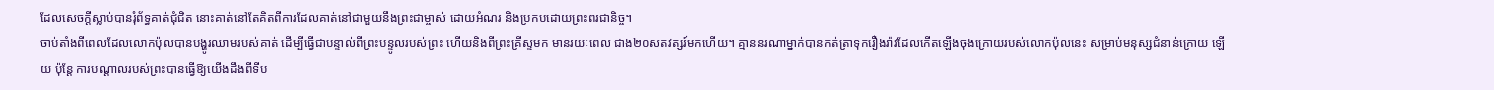ដែលសេចក្តីស្លាប់បានរុំព័ទ្ធគាត់ជុំជិត នោះគាត់នៅតែគិតពីការដែលគាត់នៅជាមួយនឹងព្រះជាម្ចាស់ ដោយអំណរ និងប្រកបដោយព្រះពរជានិច្ច។
ចាប់តាំងពីពេលដែលលោកប៉ុលបានបង្ហូរឈាមរបស់គាត់ ដើម្បីធ្វើជាបន្ទាល់ពីព្រះបន្ទូលរបស់ព្រះ ហើយនិងពីព្រះគ្រីស្ទមក មានរយៈពេល ជាង២០សតវត្សរ៍មកហើយ។ គ្មាននរណាម្នាក់បានកត់ត្រាទុករឿងរ៉ាវដែលកើតឡើងចុងក្រោយរបស់លោកប៉ុលនេះ សម្រាប់មនុស្សជំនាន់ក្រោយ ឡើយ ប៉ុន្តែ ការបណ្តាលរបស់ព្រះបានធ្វើឱ្យយើងដឹងពីទីប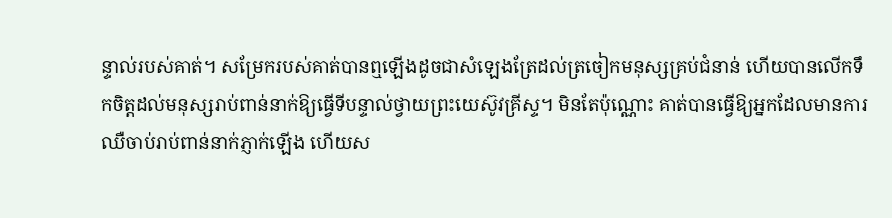ន្ទាល់របស់គាត់។ សម្រែករបស់គាត់បានឮឡើងដូចជាសំឡេងត្រែដល់ត្រចៀកមនុស្សគ្រប់ជំនាន់ ហើយបានលើកទឹកចិត្តដល់មនុស្សរាប់ពាន់នាក់ឱ្យធ្វើទីបន្ទាល់ថ្វាយព្រះយេស៊ូវគ្រីស្ទ។ មិនតែប៉ុណ្ណោះ គាត់បានធ្វើឱ្យអ្នកដែលមានការឈឺចាប់រាប់ពាន់នាក់ភ្ញាក់ឡើង ហើយស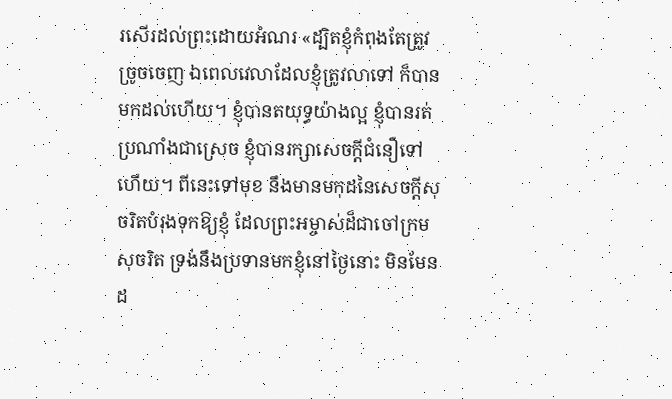រសើរដល់ព្រះដោយអំណរ «ដ្បិតខ្ញុំកំពុងតែត្រូវច្រូចចេញ ឯពេលវេលាដែលខ្ញុំត្រូវលាទៅ ក៏បានមកដល់ហើយ។ ខ្ញុំបានតយុទ្ធយ៉ាងល្អ ខ្ញុំបានរត់ប្រណាំងជាស្រេច ខ្ញុំបានរក្សាសេចក្តីជំនឿទៅហើយ។ ពីនេះទៅមុខ នឹងមានមកុដនៃសេចក្តីសុចរិតបំរុងទុកឱ្យខ្ញុំ ដែលព្រះអម្ចាស់ដ៏ជាចៅក្រមសុចរិត ទ្រង់នឹងប្រទានមកខ្ញុំនៅថ្ងៃនោះ មិនមែន ដ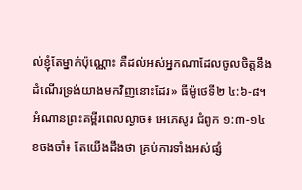ល់ខ្ញុំតែម្នាក់ប៉ុណ្ណោះ គឺដល់អស់អ្នកណាដែលចូលចិត្តនឹងដំណើរទ្រង់យាងមកវិញនោះដែរ» ធីម៉ូថេទី២ ៤:៦-៨។
អំណានព្រះគម្ពីរពេលល្ងាច៖ អេភេសូរ ជំពូក ១:៣-១៤
ខចងចាំ៖ តែយើងដឹងថា គ្រប់ការទាំងអស់ផ្សំ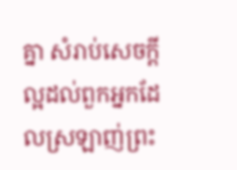គ្នា សំរាប់សេចក្តីល្អដល់ពួកអ្នកដែលស្រឡាញ់ព្រះ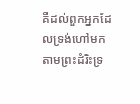គឺដល់ពួកអ្នកដែលទ្រង់ហៅមក តាមព្រះដំរិះទ្រ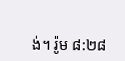ង់។ រ៉ូម ៨:២៨